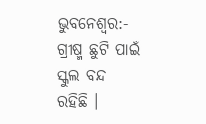ଭୁବନେଶ୍ୱର:-
ଗ୍ରୀଷ୍ମ ଛୁଟି ପାଇଁ ସ୍କୁଲ ବନ୍ଦ ରହିଛି ।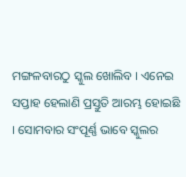ମଙ୍ଗଳବାରଠୁ ସ୍କୁଲ ଖୋଲିବ । ଏନେଇ ସପ୍ତାହ ହେଲାଣି ପ୍ରସ୍ତୁତି ଆରମ୍ଭ ହୋଇଛି । ସୋମବାର ସଂପୂର୍ଣ୍ଣ ଭାବେ ସ୍କୁଲର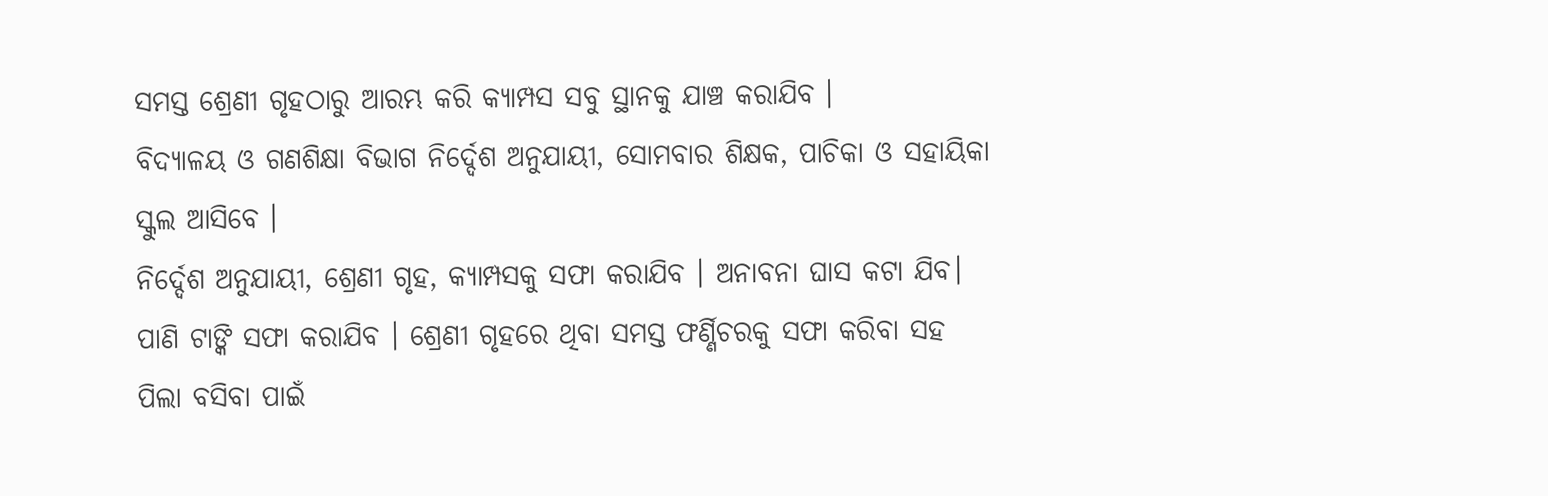ସମସ୍ତ ଶ୍ରେଣୀ ଗୃହଠାରୁ ଆରମ୍ଭ କରି କ୍ୟାମ୍ପସ ସବୁ ସ୍ଥାନକୁ ଯାଞ୍ଚ କରାଯିବ ।
ବିଦ୍ୟାଳୟ ଓ ଗଣଶିକ୍ଷା ବିଭାଗ ନିର୍ଦ୍ଦେଶ ଅନୁଯାୟୀ, ସୋମବାର ଶିକ୍ଷକ, ପାଚିକା ଓ ସହାୟିକା ସ୍କୁଲ ଆସିବେ ।
ନିର୍ଦ୍ଦେଶ ଅନୁଯାୟୀ, ଶ୍ରେଣୀ ଗୃହ, କ୍ୟାମ୍ପସକୁ ସଫା କରାଯିବ । ଅନାବନା ଘାସ କଟା ଯିବ। ପାଣି ଟାଙ୍କି ସଫା କରାଯିବ । ଶ୍ରେଣୀ ଗୃହରେ ଥିବା ସମସ୍ତ ଫର୍ଣ୍ଣିଚରକୁ ସଫା କରିବା ସହ ପିଲା ବସିବା ପାଇଁ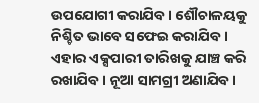ଉପଯୋଗୀ କରାଯିବ । ଶୌଚାଳୟକୁ ନିଶ୍ଚିତ ଭାବେ ସଫେଇ କରାଯିବ । ଏହାର ଏକ୍ସପାରୀ ତାରିଖକୁ ଯାଞ୍ଚ କରି ରଖାଯିବ । ନୂଆ ସାମଗ୍ରୀ ଅଣାଯିବ ।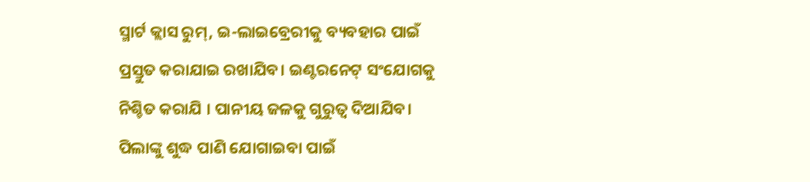ସ୍ମାର୍ଟ କ୍ଲାସ ରୁମ୍, ଇ-ଲାଇବ୍ରେରୀକୁ ବ୍ୟବହାର ପାଇଁ ପ୍ରସ୍ତୁତ କରାଯାଇ ରଖାଯିବ। ଇଣ୍ଟରନେଟ୍ ସଂଯୋଗକୁ ନିଶ୍ଚିତ କରାଯି । ପାନୀୟ ଜଳକୁ ଗୁରୁତ୍ୱ ଦିଆଯିବ। ପିଲାଙ୍କୁ ଶୁଦ୍ଧ ପାଣି ଯୋଗାଇବା ପାଇଁ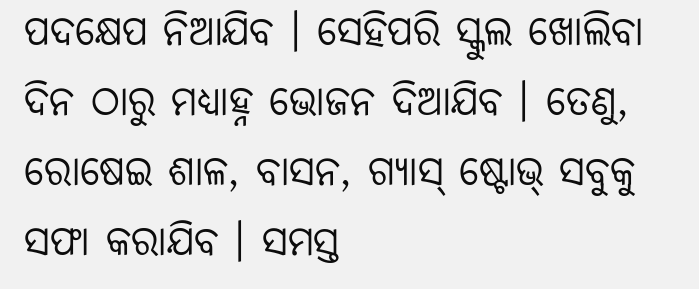ପଦକ୍ଷେପ ନିଆଯିବ । ସେହିପରି ସ୍କୁଲ ଖୋଲିବା ଦିନ ଠାରୁ ମଧ୍ୟାହ୍ନ ଭୋଜନ ଦିଆଯିବ । ତେଣୁ, ରୋଷେଇ ଶାଳ, ବାସନ, ଗ୍ୟାସ୍ ଷ୍ଟୋଭ୍ ସବୁକୁ ସଫା କରାଯିବ । ସମସ୍ତ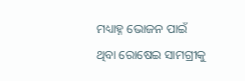ମଧ୍ୟାହ୍ନ ଭୋଜନ ପାଇଁ ଥିବା ରୋଷେଇ ସାମଗ୍ରୀକୁ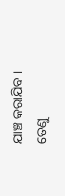ଯାଞ୍ଚ କରାଯିବ । ତେଣୁ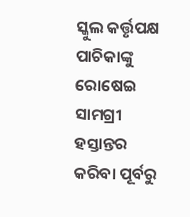ସ୍କୁଲ କର୍ତ୍ତୃପକ୍ଷ ପାଚିକାଙ୍କୁ ରୋଷେଇ ସାମଗ୍ରୀ ହସ୍ତାନ୍ତର କରିବା ପୂର୍ବରୁ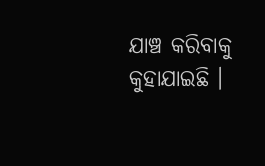ଯାଞ୍ଚ କରିବାକୁ କୁହାଯାଇଛି ।